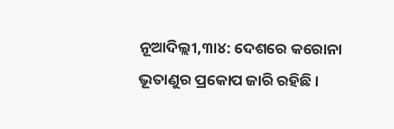ନୂଆଦିଲ୍ଲୀ,୩ା୪: ଦେଶରେ କରୋନା ଭୂତାଣୁର ପ୍ରକୋପ ଜାରି ରହିଛି ।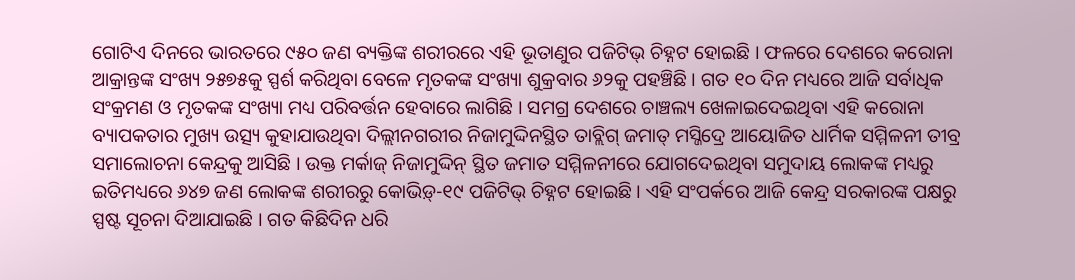ଗୋଟିଏ ଦିନରେ ଭାରତରେ ୯୫୦ ଜଣ ବ୍ୟକ୍ତିଙ୍କ ଶରୀରରେ ଏହି ଭୂତାଣୁର ପଜିଟିଭ୍ ଚିହ୍ନଟ ହୋଇଛି । ଫଳରେ ଦେଶରେ କରୋନା ଆକ୍ରାନ୍ତଙ୍କ ସଂଖ୍ୟ ୨୫୭୫କୁ ସ୍ପର୍ଶ କରିଥିବା ବେଳେ ମୃତକଙ୍କ ସଂଖ୍ୟା ଶୁକ୍ରବାର ୬୨କୁ ପହଞ୍ଚିଛି । ଗତ ୧୦ ଦିନ ମଧ୍ୟରେ ଆଜି ସର୍ବାଧିକ ସଂକ୍ରମଣ ଓ ମୃତକଙ୍କ ସଂଖ୍ୟା ମଧ୍ୟ ପରିବର୍ତ୍ତନ ହେବାରେ ଲାଗିଛି । ସମଗ୍ର ଦେଶରେ ଚାଞ୍ଚଲ୍ୟ ଖେଳାଇଦେଇଥିବା ଏହି କରୋନା ବ୍ୟାପକତାର ମୁଖ୍ୟ ଉତ୍ସ୍ୟ କୁହାଯାଉଥିବା ଦିଲ୍ଲୀନଗରୀର ନିଜାମୁଦ୍ଦିନସ୍ଥିତ ତାବ୍ଲିଗ୍ ଜମାତ୍ ମସ୍ଜିଦ୍ରେ ଆୟୋଜିତ ଧାର୍ମିକ ସମ୍ମିଳନୀ ତୀବ୍ର ସମାଲୋଚନା କେନ୍ଦ୍ରକୁ ଆସିଛି । ଉକ୍ତ ମର୍କାଜ୍ ନିଜାମୁଦ୍ଦିନ୍ ସ୍ଥିତ ଜମାତ ସମ୍ମିଳନୀରେ ଯୋଗଦେଇଥିବା ସମୁଦାୟ ଲୋକଙ୍କ ମଧ୍ୟରୁ ଇତିମଧ୍ୟରେ ୬୪୭ ଜଣ ଲୋକଙ୍କ ଶରୀରରୁ କୋଭିଡ଼୍-୧୯ ପଜିଟିଭ୍ ଚିହ୍ନଟ ହୋଇଛି । ଏହି ସଂପର୍କରେ ଆଜି କେନ୍ଦ୍ର ସରକାରଙ୍କ ପକ୍ଷରୁ ସ୍ପଷ୍ଟ ସୂଚନା ଦିଆଯାଇଛି । ଗତ କିଛିଦିନ ଧରି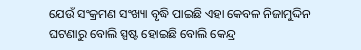ଯେଉଁ ସଂକ୍ରମଣ ସଂଖ୍ୟା ବୃଦ୍ଧି ପାଇଛି ଏହା କେବଳ ନିଜାମୁଦ୍ଦିନ ଘଟଣାରୁ ବୋଲି ସ୍ପଷ୍ଟ ହୋଇଛି ବୋଲି କେନ୍ଦ୍ର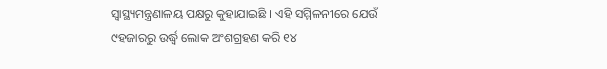ସ୍ୱାସ୍ଥ୍ୟମନ୍ତ୍ରଣାଳୟ ପକ୍ଷରୁ କୁହାଯାଇଛି । ଏହି ସମ୍ମିଳନୀରେ ଯେଉଁ ୯ହଜାରରୁ ଉର୍ଦ୍ଧ୍ୱ ଲୋକ ଅଂଶଗ୍ରହଣ କରି ୧୪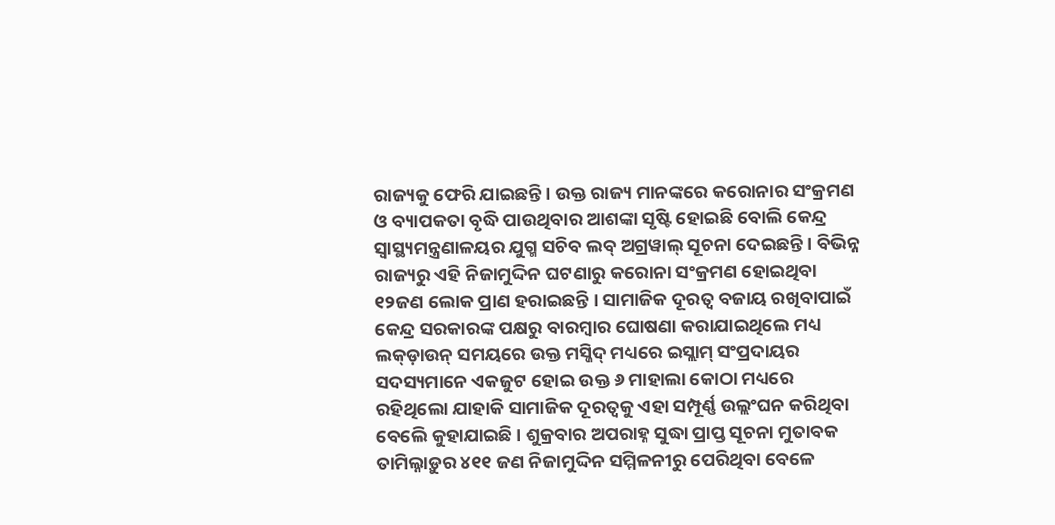ରାଜ୍ୟକୁ ଫେରି ଯାଇଛନ୍ତି । ଉକ୍ତ ରାଜ୍ୟ ମାନଙ୍କରେ କରୋନାର ସଂକ୍ରମଣ ଓ ବ୍ୟାପକତା ବୃଦ୍ଧି ପାଉଥିବାର ଆଶଙ୍କା ସୃଷ୍ଟି ହୋଇଛି ବୋଲି କେନ୍ଦ୍ର ସ୍ୱାସ୍ଥ୍ୟମନ୍ତ୍ରଣାଳୟର ଯୁଗ୍ମ ସଚିବ ଲବ୍ ଅଗ୍ରୱାଲ୍ ସୂଚନା ଦେଇଛନ୍ତି । ବିଭିନ୍ନ ରାଜ୍ୟରୁ ଏହି ନିଜାମୁଦ୍ଦିନ ଘଟଣାରୁ କରୋନା ସଂକ୍ରମଣ ହୋଇଥିବା ୧୨ଜଣ ଲୋକ ପ୍ରାଣ ହରାଇଛନ୍ତି । ସାମାଜିକ ଦୂରତ୍ୱ ବଜାୟ ରଖିବାପାଇଁ କେନ୍ଦ୍ର ସରକାରଙ୍କ ପକ୍ଷରୁ ବାରମ୍ବାର ଘୋଷଣା କରାଯାଇଥିଲେ ମଧ୍ୟ ଲକ୍ଡ଼ାଉନ୍ ସମୟରେ ଉକ୍ତ ମସ୍ଜିଦ୍ ମଧ୍ୟରେ ଇସ୍ଲାମ୍ ସଂପ୍ରଦାୟର ସଦସ୍ୟମାନେ ଏକଜୁଟ ହୋଇ ଉକ୍ତ ୬ ମାହାଲା କୋଠା ମଧ୍ୟରେ ରହିଥିଲୋ ଯାହାକି ସାମାଜିକ ଦୂରତ୍ୱକୁ ଏହା ସମ୍ପୂର୍ଣ୍ଣ ଉଲ୍ଲଂଘନ କରିଥିବା ବେଲେି କୁହାଯାଇଛି । ଶୁକ୍ରବାର ଅପରାହ୍ନ ସୁଦ୍ଧା ପ୍ରାପ୍ତ ସୂଚନା ମୁତାବକ ତାମିଲ୍ନାଡ଼ୁର ୪୧୧ ଜଣ ନିଜାମୁଦ୍ଦିନ ସମ୍ମିଳନୀରୁ ପେରିଥିବା ବେଳେ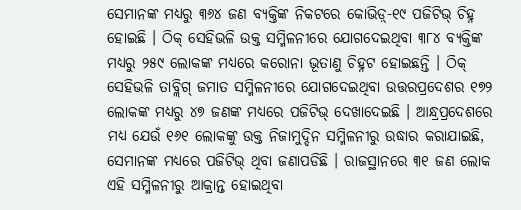ସେମାନଙ୍କ ମଧ୍ୟରୁ ୩୬୪ ଜଣ ବ୍ୟକ୍ତିଙ୍କ ନିକଟରେ କୋଭିଡ଼୍-୧୯ ପଜିଟିଭ୍ ଚିହ୍ନ ହୋଇଛି । ଠିକ୍ ସେହିଭଳି ଉକ୍ତ ସମ୍ମିଳନୀରେ ଯୋଗଦେଇଥିବା ୩୮୪ ବ୍ୟକ୍ତିଙ୍କ ମଧ୍ୟରୁ ୨୫୯ ଲୋକଙ୍କ ମଧ୍ୟରେ କରୋନା ଭୂତାଣୁ ଚିହ୍ନଟ ହୋଇଛନ୍ତି । ଠିକ୍ ସେହିଭଳି ତାବ୍ଲିଗ୍ ଜମାତ ସମ୍ମିଳନୀରେ ଯୋଗଦେଇଥିବା ଉତ୍ତରପ୍ରଦେଶର ୧୭୨ ଲୋକଙ୍କ ମଧ୍ୟରୁ ୪୭ ଜଣଙ୍କ ମଧ୍ୟରେ ପଜିଟିଭ୍ ଦେଖାଦେଇଛି । ଆନ୍ଧ୍ରପ୍ରଦେଶରେ ମଧ୍ୟ ଯେଉଁ ୧୬୧ ଲୋକଙ୍କୁ ଉକ୍ତ ନିଜାମୁଦ୍ଦିନ ସମ୍ମିଳନୀରୁ ଉଦ୍ଧାର କରାଯାଇଛି, ସେମାନଙ୍କ ମଧ୍ୟରେ ପଜିଟିଭ୍ ଥିବା ଜଣାପଡିଛି । ରାଜସ୍ଥାନରେ ୩୧ ଜଣ ଲୋକ ଏହି ସମ୍ମିଳନୀରୁ ଆକ୍ରାନ୍ତ ହୋଇଥିବା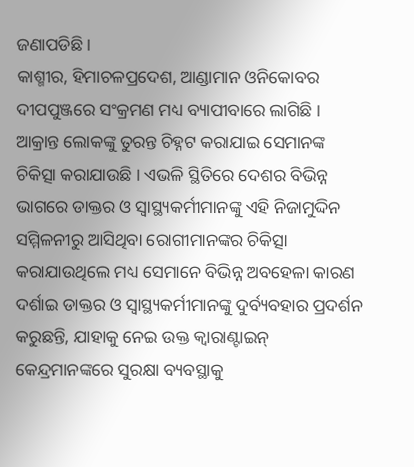ଜଣାପଡିଛି ।
କାଶ୍ମୀର, ହିମାଚଳପ୍ରଦେଶ, ଆଣ୍ଡାମାନ ଓନିକୋବର ଦୀପପୁଞ୍ଜରେ ସଂକ୍ରମଣ ମଧ୍ୟ ବ୍ୟାପୀବାରେ ଲାଗିଛି । ଆକ୍ରାନ୍ତ ଲୋକଙ୍କୁ ତୁରନ୍ତ ଚିହ୍ନଟ କରାଯାଇ ସେମାନଙ୍କ ଚିକିତ୍ସା କରାଯାଉଛି । ଏଭଳି ସ୍ଥିତିରେ ଦେଶର ବିଭିନ୍ନ ଭାଗରେ ଡାକ୍ତର ଓ ସ୍ୱାସ୍ଥ୍ୟକର୍ମୀମାନଙ୍କୁ ଏହି ନିଜାମୁଦ୍ଦିନ ସମ୍ମିଳନୀରୁ ଆସିଥିବା ରୋଗୀମାନଙ୍କର ଚିକିତ୍ସା କରାଯାଉଥିଲେ ମଧ୍ୟ ସେମାନେ ବିଭିନ୍ନ ଅବହେଳା କାରଣ ଦର୍ଶାଇ ଡାକ୍ତର ଓ ସ୍ୱାସ୍ଥ୍ୟକର୍ମୀମାନଙ୍କୁ ଦୁର୍ବ୍ୟବହାର ପ୍ରଦର୍ଶନ କରୁଛନ୍ତି, ଯାହାକୁ ନେଇ ଉକ୍ତ କ୍ୱାରାଣ୍ଟାଇନ୍ କେନ୍ଦ୍ରମାନଙ୍କରେ ସୁରକ୍ଷା ବ୍ୟବସ୍ଥାକୁ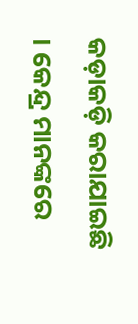କଡ଼ାକଡ଼ି କରାଯାଇଛି । କେନ୍ଦ୍ର ମାନଙ୍କରେ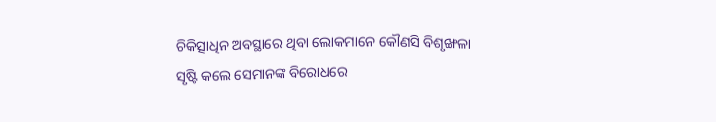ଚିକିତ୍ସାଧିନ ଅବସ୍ଥାରେ ଥିବା ଲୋକମାନେ କୌଣସି ବିଶୃଙ୍ଖଳା ସୃଷ୍ଟି କଲେ ସେମାନଙ୍କ ବିରୋଧରେ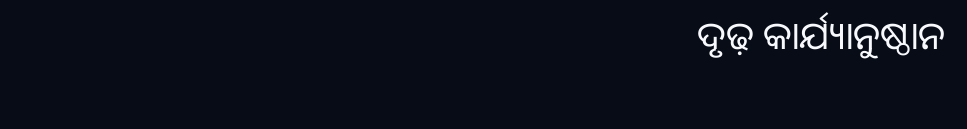ଦୃଢ଼ କାର୍ଯ୍ୟାନୁଷ୍ଠାନ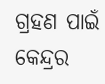ଗ୍ରହଣ ପାଇଁ କେନ୍ଦ୍ରର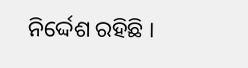ନିର୍ଦ୍ଦେଶ ରହିଛି ।